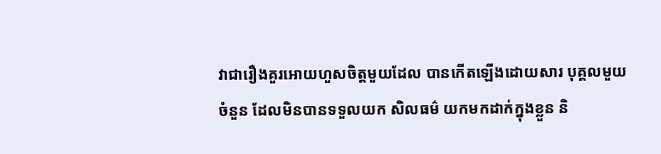វាជារឿងគួរអោយហួសចិត្តមួយដែល បានកើតឡើងដោយសារ បុគ្គលមួយចំនួន ដែលមិនបានទទួលយក សិលធម៌ យកមកដាក់ក្នុងខ្លួន និ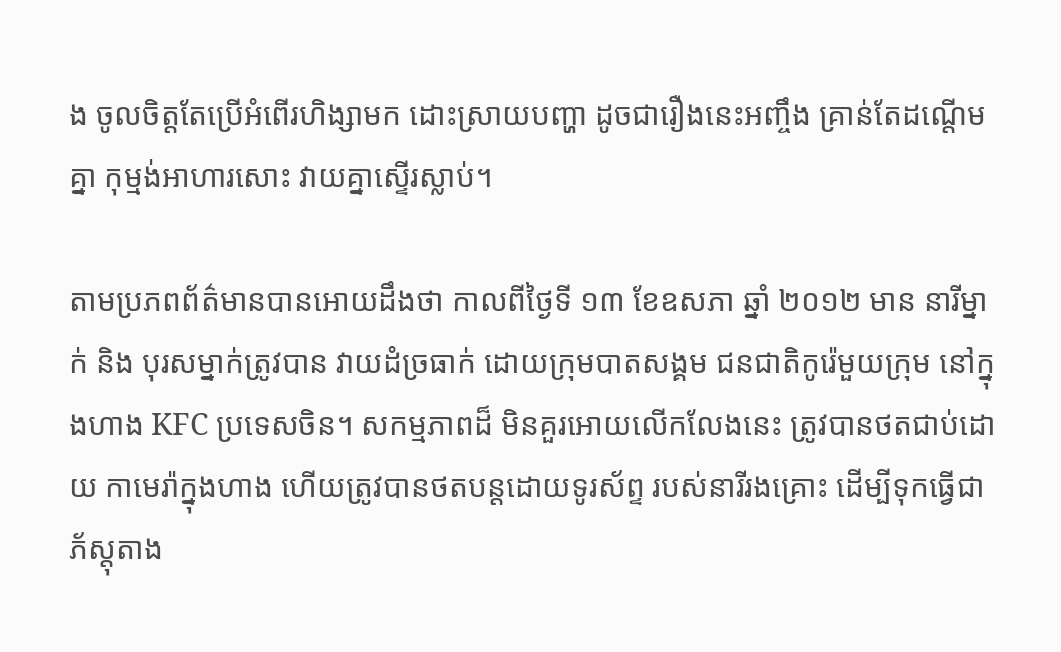ង ចូលចិត្តតែប្រើអំពើរហិង្សាមក ដោះស្រាយបញ្ហា ដូចជារឿងនេះអញ្ចឹង គ្រាន់តែដណ្តើមគ្នា កុម្មង់អាហារសោះ វាយគ្នាស្ទើរស្លាប់។

តាមប្រភពព័ត៌មានបានអោយដឹងថា កាលពីថ្ងៃទី ១៣ ខែឧសភា ឆ្នាំ ២០១២ មាន នារីម្នាក់ និង បុរសម្នាក់ត្រូវបាន វាយដំច្រធាក់ ដោយក្រុមបាតសង្គម ជនជាតិកូរ៉េមួយក្រុម នៅក្នុងហាង KFC ប្រទេសចិន។ សកម្មភាពដ៏ មិនគួរអោយលើកលែងនេះ ត្រូវបានថតជាប់ដោយ កាមេរ៉ាក្នុងហាង ហើយត្រូវបានថតបន្តដោយទូរស័ព្ទ របស់នារីរងគ្រោះ ដើម្បីទុកធ្វើជាភ័ស្តុតាង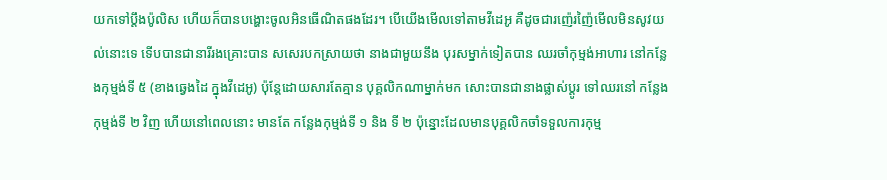យកទៅប្តឹងប៉ូលិស ហើយក៏បានបង្ហោះចូលអិនធើណិតផងដែរ។ បើយើងមើលទៅតាមវីដេអូ គឺដូចជារញ៉េរញ៉ៃមើលមិនសូវយល់នោះទេ ទើបបានជានារីរងគ្រោះបាន សសេរបកស្រាយថា នាងជាមួយនឹង បុរសម្នាក់ទៀតបាន ឈរចាំកុម្មង់អាហារ នៅកន្លែងកុម្មង់ទី ៥ (ខាងឆ្វេងដៃ ក្នុងវីដេអូ) ប៉ុន្តែដោយសារតែគ្មាន បុគ្គលិកណាម្នាក់មក សោះបានជានាងផ្លាស់ប្តូរ ទៅឈរនៅ កន្លែងកុម្មង់ទី ២ វិញ ហើយនៅពេលនោះ មានតែ កន្លែងកុម្មង់ទី ១ និង ទី ២ ប៉ុន្នោះដែលមានបុគ្គលិកចាំទទួលការកុម្ម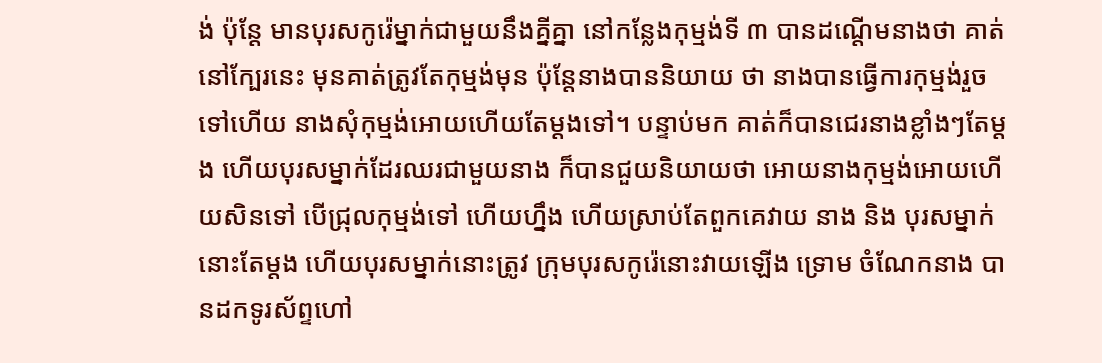ង់ ប៉ុន្តែ មានបុរសកូរ៉េម្នាក់ជាមួយនឹងគ្នីគ្នា នៅកន្លែងកុម្មង់ទី ៣ បានដណ្តើមនាងថា គាត់នៅក្បែរនេះ មុនគាត់ត្រូវតែកុម្មង់មុន ប៉ុន្តែនាងបាននិយាយ ថា នាងបានធ្វើការកុម្មង់រួចទៅហើយ នាងសុំកុម្មង់អោយហើយតែម្តងទៅ។ បន្ទាប់មក គាត់ក៏បានជេរនាងខ្លាំងៗតែម្តង ហើយបុរសម្នាក់ដែរឈរជាមួយនាង ក៏បានជួយនិយាយថា អោយនាងកុម្មង់អោយហើយសិនទៅ បើជ្រុលកុម្មង់ទៅ ហើយហ្នឹង ហើយស្រាប់តែពួកគេវាយ នាង និង បុរសម្នាក់នោះតែម្តង ហើយបុរសម្នាក់នោះត្រូវ ក្រុមបុរសកូរ៉េនោះវាយឡើង ទ្រោម ចំណែកនាង បានដកទូរស័ព្ទហៅ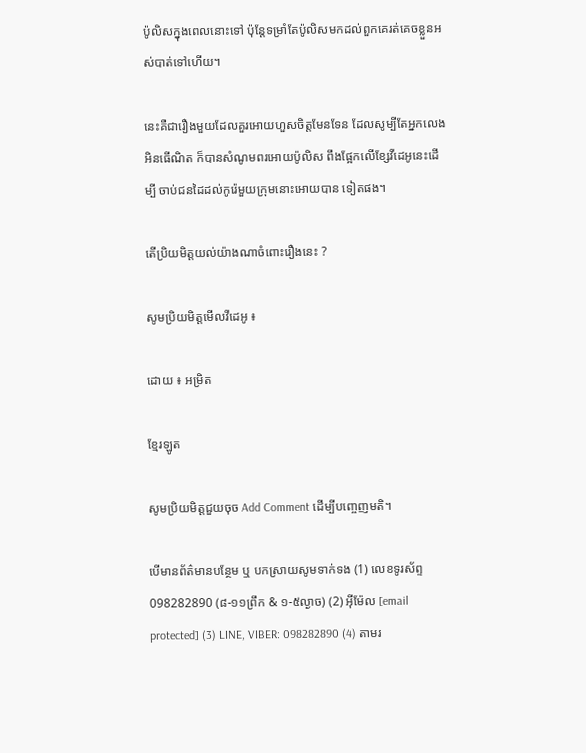ប៉ូលិសក្នុងពេលនោះទៅ ប៉ុន្តែទម្រាំតែប៉ូលិសមកដល់ពួកគេរត់គេចខ្លួនអស់បាត់ទៅហើយ។

នេះគឺជារឿងមួយដែលគួរអោយហួសចិត្តមែនទែន ដែលសូម្បីតែអ្នកលេងអិនធើណិត ក៏បានសំណូមពរអោយប៉ូលិស ពឹងផ្អែកលើខ្សែវីដេអូនេះដើម្បី ចាប់ជនដៃដល់កូរ៉េមួយក្រុមនោះអោយបាន ទៀតផង។

តើប្រិយមិត្តយល់យ៉ាងណាចំពោះរឿងនេះ ?

សូមប្រិយមិត្តមើលវីដេអូ ៖

ដោយ ៖ អម្រិត

ខ្មែរឡូត

សូមប្រិយមិត្តជួយចុច Add Comment ដើម្បីបញ្ចេញមតិ។

បើមានព័ត៌មានបន្ថែម ឬ បកស្រាយសូមទាក់ទង (1) លេខទូរស័ព្ទ 098282890 (៨-១១ព្រឹក & ១-៥ល្ងាច) (2) អ៊ីម៉ែល [email protected] (3) LINE, VIBER: 098282890 (4) តាមរ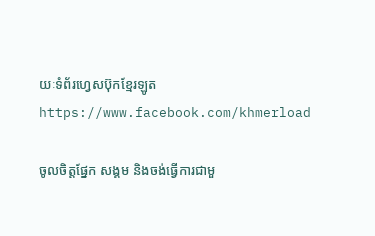យៈទំព័រហ្វេសប៊ុកខ្មែរឡូត https://www.facebook.com/khmerload

ចូលចិត្តផ្នែក សង្គម និងចង់ធ្វើការជាមួ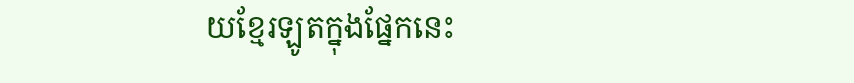យខ្មែរឡូតក្នុងផ្នែកនេះ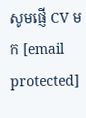សូមផ្ញើ CV មក [email protected]